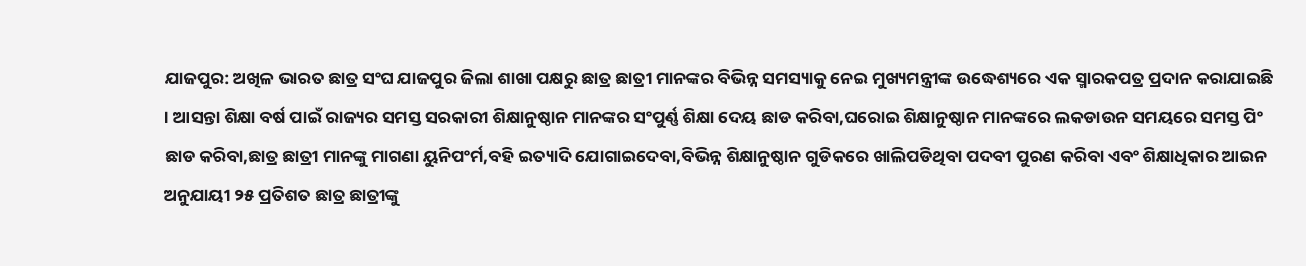ଯାଜପୁର: ଅଖିଳ ଭାରତ ଛାତ୍ର ସଂଘ ଯାଜପୁର ଜିଲା ଶାଖା ପକ୍ଷରୁ ଛାତ୍ର ଛାତ୍ରୀ ମାନଙ୍କର ବିଭିନ୍ନ ସମସ୍ୟାକୁ ନେଇ ମୁଖ୍ୟମନ୍ତ୍ରୀଙ୍କ ଉଦ୍ଧେଶ୍ୟରେ ଏକ ସ୍ମାରକପତ୍ର ପ୍ରଦାନ କରାଯାଇଛି । ଆସନ୍ତା ଶିକ୍ଷା ବର୍ଷ ପାଇଁ ରାଜ୍ୟର ସମସ୍ତ ସରକାରୀ ଶିକ୍ଷାନୁଷ୍ଠାନ ମାନଙ୍କର ସଂପୁର୍ଣ୍ଣ ଶିକ୍ଷା ଦେୟ ଛାଡ କରିବା,ଘରୋଇ ଶିକ୍ଷାନୁଷ୍ଠାନ ମାନଙ୍କରେ ଲକଡାଉନ ସମୟରେ ସମସ୍ତ ପିଂ ଛାଡ କରିବା,ଛାତ୍ର ଛାତ୍ରୀ ମାନଙ୍କୁ ମାଗଣା ୟୁନିପଂର୍ମ,ବହି ଇତ୍ୟାଦି ଯୋଗାଇଦେବା,ବିଭିନ୍ନ ଶିକ୍ଷାନୁଷ୍ଠାନ ଗୁଡିକରେ ଖାଲିପଡିଥିବା ପଦବୀ ପୁରଣ କରିବା ଏବଂ ଶିକ୍ଷାଧିକାର ଆଇନ ଅନୁଯାୟୀ ୨୫ ପ୍ରତିଶତ ଛାତ୍ର ଛାତ୍ରୀଙ୍କୁ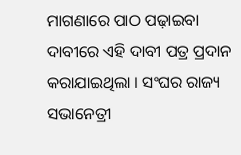ମାଗଣାରେ ପାଠ ପଢ଼ାଇବା ଦାବୀରେ ଏହି ଦାବୀ ପତ୍ର ପ୍ରଦାନ କରାଯାଇଥିଲା । ସଂଘର ରାଜ୍ୟ ସଭାନେତ୍ରୀ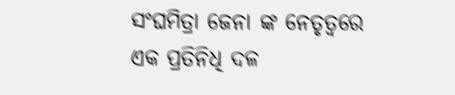ସଂଘମିତ୍ରା ଜେନା ଙ୍କ ନେତୃତ୍ୱରେ ଏକ ପ୍ରତିନିଧି ଦଳ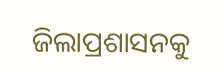ଜିଲାପ୍ରଶାସନକୁ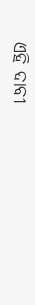ଏହି ଦାବୀ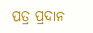ପତ୍ର ପ୍ରଦାନ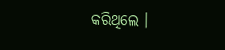କରିଥିଲେ ।